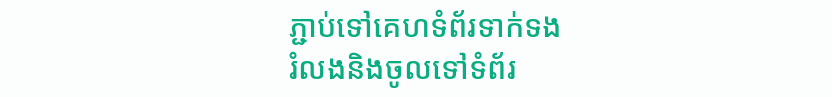ភ្ជាប់ទៅគេហទំព័រទាក់ទង
រំលងនិងចូលទៅទំព័រ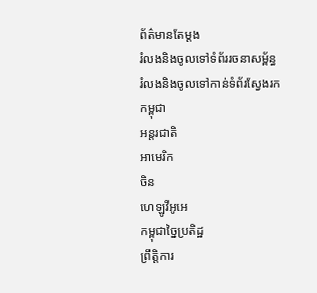ព័ត៌មានតែម្តង
រំលងនិងចូលទៅទំព័ររចនាសម្ព័ន្ធ
រំលងនិងចូលទៅកាន់ទំព័រស្វែងរក
កម្ពុជា
អន្តរជាតិ
អាមេរិក
ចិន
ហេឡូវីអូអេ
កម្ពុជាច្នៃប្រតិដ្ឋ
ព្រឹត្តិការ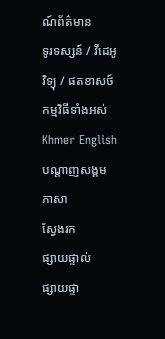ណ៍ព័ត៌មាន
ទូរទស្សន៍ / វីដេអូ
វិទ្យុ / ផតខាសថ៍
កម្មវិធីទាំងអស់
Khmer English
បណ្តាញសង្គម
ភាសា
ស្វែងរក
ផ្សាយផ្ទាល់
ផ្សាយផ្ទា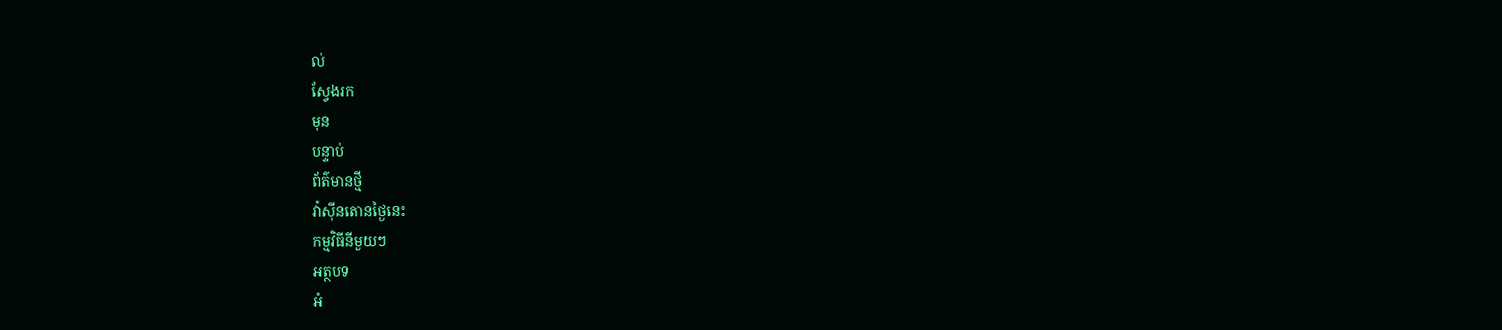ល់
ស្វែងរក
មុន
បន្ទាប់
ព័ត៌មានថ្មី
វ៉ាស៊ីនតោនថ្ងៃនេះ
កម្មវិធីនីមួយៗ
អត្ថបទ
អំ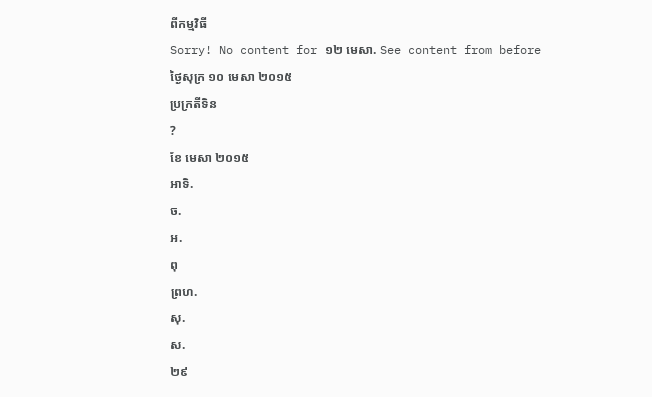ពីកម្មវិធី
Sorry! No content for ១២ មេសា. See content from before
ថ្ងៃសុក្រ ១០ មេសា ២០១៥
ប្រក្រតីទិន
?
ខែ មេសា ២០១៥
អាទិ.
ច.
អ.
ពុ
ព្រហ.
សុ.
ស.
២៩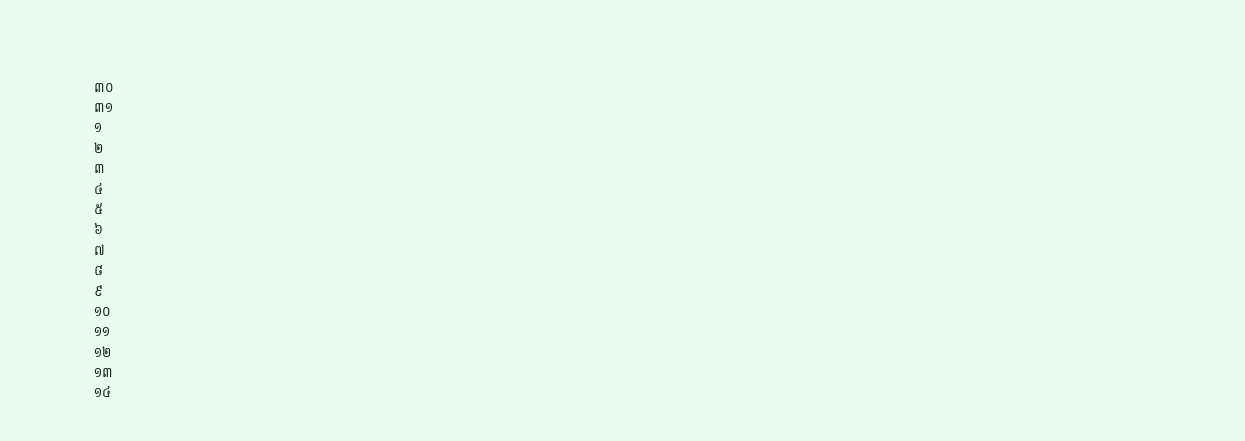៣០
៣១
១
២
៣
៤
៥
៦
៧
៨
៩
១០
១១
១២
១៣
១៤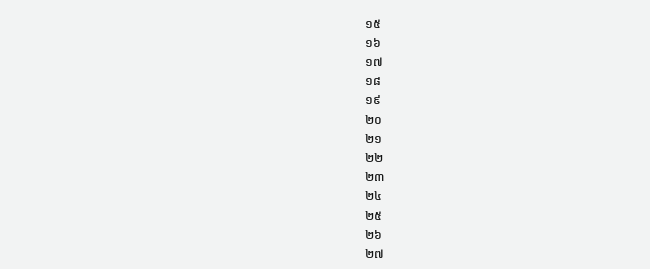១៥
១៦
១៧
១៨
១៩
២០
២១
២២
២៣
២៤
២៥
២៦
២៧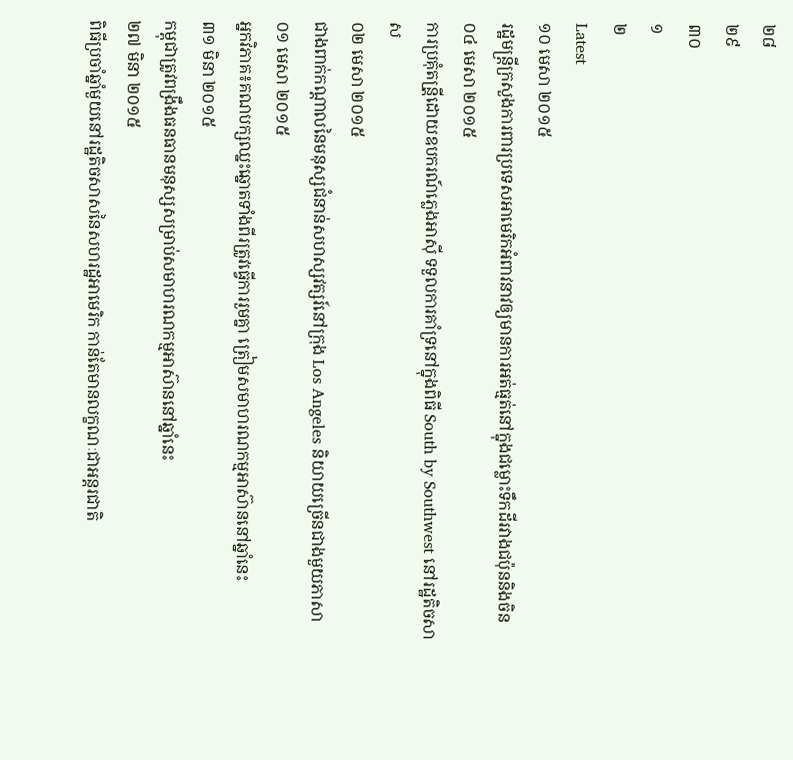២៨
២៩
៣០
១
២
Latest
១០ មេសា ២០១៥
រដ្ឋមន្រ្តីក្រសួងការពារប្រទេសអាមេរិកអំពាវនាវឲ្យមានការអត់ធ្មត់នៅក្នុងជម្លោះទឹកដីរវាងជប៉ុននិងចិន
០៤ មេសា ២០១៥
ការប្រគុំតន្រី្តដោយឧបករណ៍ភ្លេងអាស៊ី ទទួលការគាំទ្រនៅក្នុងពិធី South by Southwest នៅរដ្ឋតិចសាស
០២ មេសា ២០១៥
ជាងពាក់កណ្តាលនៃមនុស្សជំនាន់សហស្សវត្សរ៍នៅក្រុង Los Angeles និយាយច្រើនជាងមួយភាសា
០១ មេសា ២០១៥
អ្នកវិភាគ៖គណបក្សឈ្នះឆ្នោតទាំងពីរត្រូវធ្វើការរួមគ្នា ត្រៀមសមាហរណកម្មអាស៊ាននៅឆ្នាំនេះ
៣១ មិនា ២០១៥
កម្ពុជាត្រូវពង្រឹងធនធានមនុស្សសម្រាប់សមាហរណកម្មអាស៊ាននៅឆ្នាំនេះ
២៧ មិនា ២០១៥
ពិធីប្រចាំឆ្នាំមួយនៅរដ្ឋតិចសាសនៃសហរដ្ឋអាមេរិក កាន់តែមានលក្ខណៈជាអន្តរជាតិ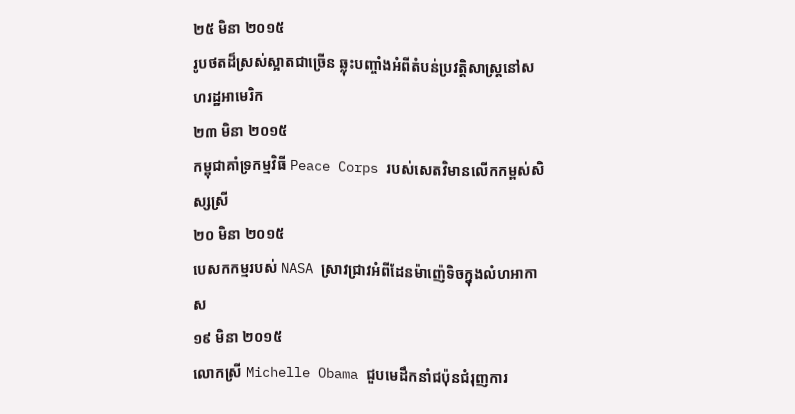២៥ មិនា ២០១៥
រូបថតដ៏ស្រស់ស្អាតជាច្រើន ឆ្លុះបញ្ចាំងអំពីតំបន់ប្រវត្តិសាស្រ្តនៅសហរដ្ឋអាមេរិក
២៣ មិនា ២០១៥
កម្ពុជាគាំទ្រកម្មវិធី Peace Corps របស់សេតវិមានលើកកម្ពស់សិស្សស្រី
២០ មិនា ២០១៥
បេសកកម្មរបស់ NASA ស្រាវជ្រាវអំពីដែនម៉ាញ៉េទិចក្នុងលំហអាកាស
១៩ មិនា ២០១៥
លោកស្រី Michelle Obama ជួបមេដឹកនាំជប៉ុនជំរុញការ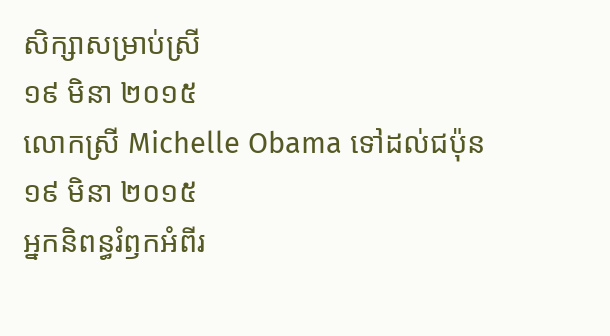សិក្សាសម្រាប់ស្រី
១៩ មិនា ២០១៥
លោកស្រី Michelle Obama ទៅដល់ជប៉ុន
១៩ មិនា ២០១៥
អ្នកនិពន្ធរំឭកអំពីរ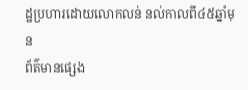ដ្ឋប្រហារដោយលោកលន់ នល់កាលពី៤៥ឆ្នាំមុន
ព័ត៌មានផ្សេង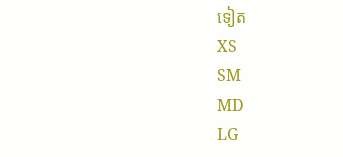ទៀត
XS
SM
MD
LG